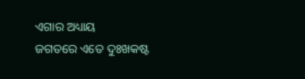ଏଗାର ଅଧ୍ୟାୟ
ଜଗତରେ ଏତେ ଦୁଃଖକଷ୍ଟ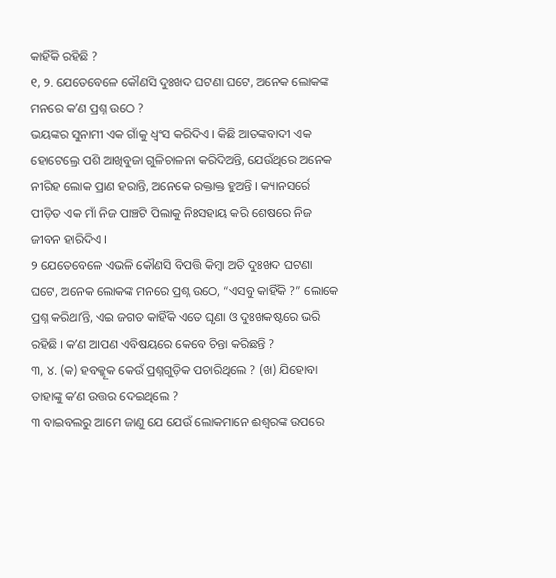କାହିଁକି ରହିଛି ?
୧, ୨. ଯେତେବେଳେ କୌଣସି ଦୁଃଖଦ ଘଟଣା ଘଟେ, ଅନେକ ଲୋକଙ୍କ ମନରେ କʼଣ ପ୍ରଶ୍ନ ଉଠେ ?
ଭୟଙ୍କର ସୁନାମୀ ଏକ ଗାଁକୁ ଧ୍ୱଂସ କରିଦିଏ । କିଛି ଆତଙ୍କବାଦୀ ଏକ ହୋଟେଲ୍ରେ ପଶି ଆଖିବୁଜା ଗୁଳିଚାଳନା କରିଦିଅନ୍ତି, ଯେଉଁଥିରେ ଅନେକ ନୀରିହ ଲୋକ ପ୍ରାଣ ହରାନ୍ତି, ଅନେକେ ରକ୍ତାକ୍ତ ହୁଅନ୍ତି । କ୍ୟାନସର୍ରେ ପୀଡ଼ିତ ଏକ ମାଁ ନିଜ ପାଞ୍ଚଟି ପିଲାକୁ ନିଃସହାୟ କରି ଶେଷରେ ନିଜ ଜୀବନ ହାରିଦିଏ ।
୨ ଯେତେବେଳେ ଏଭଳି କୌଣସି ବିପତ୍ତି କିମ୍ବା ଅତି ଦୁଃଖଦ ଘଟଣା ଘଟେ, ଅନେକ ଲୋକଙ୍କ ମନରେ ପ୍ରଶ୍ନ ଉଠେ, “ଏସବୁ କାହିଁକି ?” ଲୋକେ ପ୍ରଶ୍ନ କରିଥାʼନ୍ତି, ଏଇ ଜଗତ କାହିଁକି ଏତେ ଘୃଣା ଓ ଦୁଃଖକଷ୍ଟରେ ଭରି ରହିଛି । କʼଣ ଆପଣ ଏବିଷୟରେ କେବେ ଚିନ୍ତା କରିଛନ୍ତି ?
୩, ୪. (କ) ହବକ୍କୂକ କେଉଁ ପ୍ରଶ୍ନଗୁଡ଼ିକ ପଚାରିଥିଲେ ? (ଖ) ଯିହୋବା ତାହାଙ୍କୁ କʼଣ ଉତ୍ତର ଦେଇଥିଲେ ?
୩ ବାଇବଲରୁ ଆମେ ଜାଣୁ ଯେ ଯେଉଁ ଲୋକମାନେ ଈଶ୍ୱରଙ୍କ ଉପରେ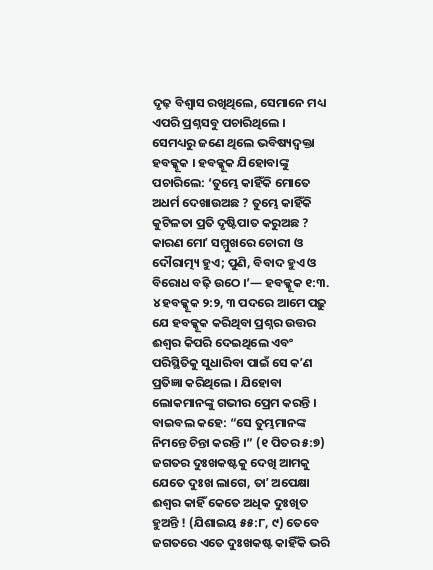ଦୃଢ଼ ବିଶ୍ୱାସ ରଖିଥିଲେ, ସେମାନେ ମଧ୍ୟ ଏପରି ପ୍ରଶ୍ନସବୁ ପଚାରିଥିଲେ । ସେମଧ୍ୟରୁ ଜଣେ ଥିଲେ ଭବିଷ୍ୟଦ୍ବକ୍ତା ହବକ୍କୂକ । ହବକ୍କୂକ ଯିହୋବାଙ୍କୁ ପଚାରିଲେ: ‘ତୁମ୍ଭେ କାହିଁକି ମୋତେ ଅଧର୍ମ ଦେଖାଉଅଛ ? ତୁମ୍ଭେ କାହିଁକି କୁଟିଳତା ପ୍ରତି ଦୃଷ୍ଟିପାତ କରୁଅଛ ? କାରଣ ମୋʼ ସମ୍ମୁଖରେ ଚୋରୀ ଓ ଦୌରାତ୍ମ୍ୟ ହୁଏ; ପୁଣି, ବିବାଦ ହୁଏ ଓ ବିରୋଧ ବଢ଼ି ଉଠେ ।’— ହବକ୍କୂକ ୧:୩.
୪ ହବକ୍କୂକ ୨:୨, ୩ ପଦରେ ଆମେ ପଢ଼ୁ ଯେ ହବକ୍କୂକ କରିଥିବା ପ୍ରଶ୍ନର ଉତ୍ତର ଈଶ୍ୱର କିପରି ଦେଇଥିଲେ ଏବଂ ପରିସ୍ଥିତିକୁ ସୁଧାରିବା ପାଇଁ ସେ କʼଣ ପ୍ରତିଜ୍ଞା କରିଥିଲେ । ଯିହୋବା ଲୋକମାନଙ୍କୁ ଗଭୀର ପ୍ରେମ କରନ୍ତି । ବାଇବଲ କହେ: “ସେ ତୁମ୍ଭମାନଙ୍କ ନିମନ୍ତେ ଚିନ୍ତା କରନ୍ତି ।” (୧ ପିତର ୫:୭) ଜଗତର ଦୁଃଖକଷ୍ଟକୁ ଦେଖି ଆମକୁ ଯେତେ ଦୁଃଖ ଲାଗେ, ତାʼ ଅପେକ୍ଷା ଈଶ୍ୱର କାହିଁ କେତେ ଅଧିକ ଦୁଃଖିତ ହୁଅନ୍ତି ! (ଯିଶାଇୟ ୫୫:୮, ୯) ତେବେ ଜଗତରେ ଏତେ ଦୁଃଖକଷ୍ଟ କାହିଁକି ଭରି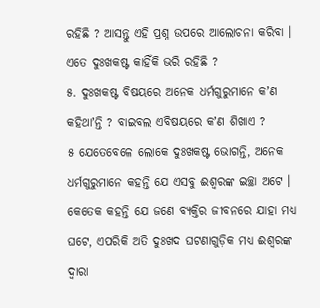ରହିଛି ? ଆସନ୍ତୁ ଏହି ପ୍ରଶ୍ନ ଉପରେ ଆଲୋଚନା କରିବା ।
ଏତେ ଦୁଃଖକଷ୍ଟ କାହିଁକି ଭରି ରହିଛି ?
୫. ଦୁଃଖକଷ୍ଟ ବିଷୟରେ ଅନେକ ଧର୍ମଗୁରୁମାନେ କʼଣ କହିଥାʼନ୍ତି ? ବାଇବଲ ଏବିଷୟରେ କʼଣ ଶିଖାଏ ?
୫ ଯେତେବେଳେ ଲୋକେ ଦୁଃଖକଷ୍ଟ ଭୋଗନ୍ତି, ଅନେକ ଧର୍ମଗୁରୁମାନେ କହନ୍ତି ଯେ ଏସବୁ ଈଶ୍ୱରଙ୍କ ଇଚ୍ଛା ଅଟେ । କେତେକ କହନ୍ତି ଯେ ଜଣେ ବ୍ୟକ୍ତିର ଜୀବନରେ ଯାହା ମଧ୍ୟ ଘଟେ, ଏପରିକି ଅତି ଦୁଃଖଦ ଘଟଣାଗୁଡ଼ିକ ମଧ୍ୟ ଈଶ୍ୱରଙ୍କ ଦ୍ୱାରା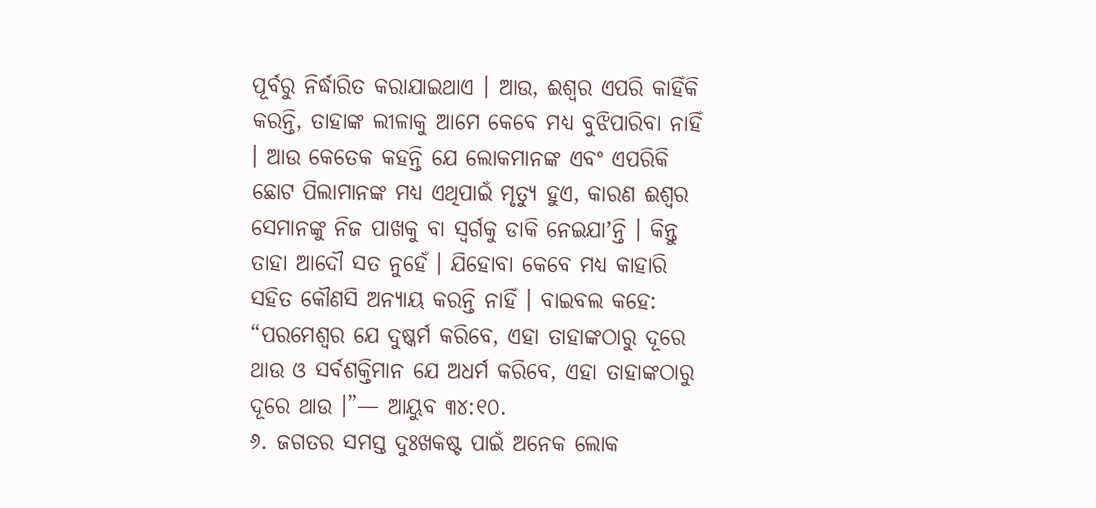ପୂର୍ବରୁ ନିର୍ଦ୍ଧାରିତ କରାଯାଇଥାଏ । ଆଉ, ଈଶ୍ୱର ଏପରି କାହିଁକି କରନ୍ତି, ତାହାଙ୍କ ଲୀଳାକୁ ଆମେ କେବେ ମଧ୍ୟ ବୁଝିପାରିବା ନାହିଁ । ଆଉ କେତେକ କହନ୍ତି ଯେ ଲୋକମାନଙ୍କ ଏବଂ ଏପରିକି ଛୋଟ ପିଲାମାନଙ୍କ ମଧ୍ୟ ଏଥିପାଇଁ ମୃତ୍ୟୁ ହୁଏ, କାରଣ ଈଶ୍ୱର ସେମାନଙ୍କୁ ନିଜ ପାଖକୁ ବା ସ୍ୱର୍ଗକୁ ଡାକି ନେଇଯାʼନ୍ତି । କିନ୍ତୁ ତାହା ଆଦୌ ସତ ନୁହେଁ । ଯିହୋବା କେବେ ମଧ୍ୟ କାହାରି ସହିତ କୌଣସି ଅନ୍ୟାୟ କରନ୍ତି ନାହିଁ । ବାଇବଲ କହେ: “ପରମେଶ୍ୱର ଯେ ଦୁଷ୍କର୍ମ କରିବେ, ଏହା ତାହାଙ୍କଠାରୁ ଦୂରେ ଥାଉ ଓ ସର୍ବଶକ୍ତିମାନ ଯେ ଅଧର୍ମ କରିବେ, ଏହା ତାହାଙ୍କଠାରୁ ଦୂରେ ଥାଉ ।”— ଆୟୁବ ୩୪:୧୦.
୬. ଜଗତର ସମସ୍ତ ଦୁଃଖକଷ୍ଟ ପାଇଁ ଅନେକ ଲୋକ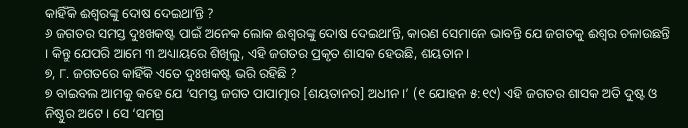କାହିଁକି ଈଶ୍ୱରଙ୍କୁ ଦୋଷ ଦେଇଥାʼନ୍ତି ?
୬ ଜଗତର ସମସ୍ତ ଦୁଃଖକଷ୍ଟ ପାଇଁ ଅନେକ ଲୋକ ଈଶ୍ୱରଙ୍କୁ ଦୋଷ ଦେଇଥାʼନ୍ତି, କାରଣ ସେମାନେ ଭାବନ୍ତି ଯେ ଜଗତକୁ ଈଶ୍ୱର ଚଳାଉଛନ୍ତି । କିନ୍ତୁ ଯେପରି ଆମେ ୩ ଅଧ୍ୟାୟରେ ଶିଖିଲୁ, ଏହି ଜଗତର ପ୍ରକୃତ ଶାସକ ହେଉଛି, ଶୟତାନ ।
୭, ୮. ଜଗତରେ କାହିଁକି ଏତେ ଦୁଃଖକଷ୍ଟ ଭରି ରହିଛି ?
୭ ବାଇବଲ ଆମକୁ କହେ ଯେ ‘ସମସ୍ତ ଜଗତ ପାପାତ୍ମାର [ଶୟତାନର] ଅଧୀନ ।’ (୧ ଯୋହନ ୫:୧୯) ଏହି ଜଗତର ଶାସକ ଅତି ଦୁଷ୍ଟ ଓ ନିଷ୍ଠୁର ଅଟେ । ସେ ‘ସମଗ୍ର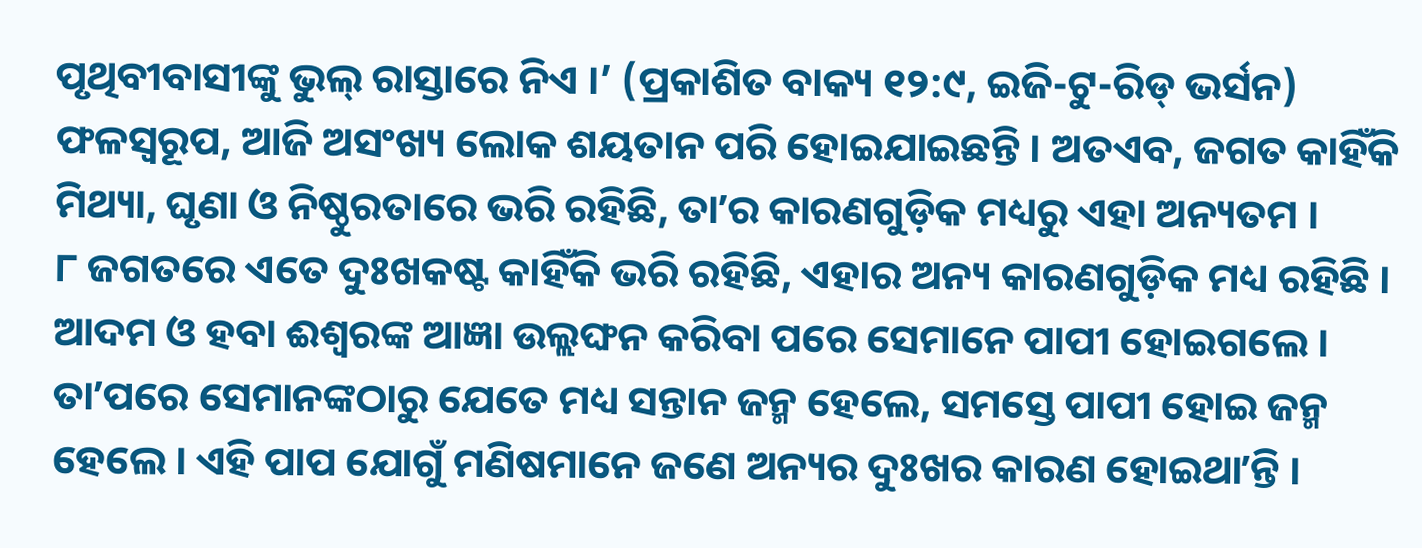ପୃଥିବୀବାସୀଙ୍କୁ ଭୁଲ୍ ରାସ୍ତାରେ ନିଏ ।’ (ପ୍ରକାଶିତ ବାକ୍ୟ ୧୨:୯, ଇଜି-ଟୁ-ରିଡ୍ ଭର୍ସନ) ଫଳସ୍ୱରୂପ, ଆଜି ଅସଂଖ୍ୟ ଲୋକ ଶୟତାନ ପରି ହୋଇଯାଇଛନ୍ତି । ଅତଏବ, ଜଗତ କାହିଁକି ମିଥ୍ୟା, ଘୃଣା ଓ ନିଷ୍ଠୁରତାରେ ଭରି ରହିଛି, ତାʼର କାରଣଗୁଡ଼ିକ ମଧ୍ୟରୁ ଏହା ଅନ୍ୟତମ ।
୮ ଜଗତରେ ଏତେ ଦୁଃଖକଷ୍ଟ କାହିଁକି ଭରି ରହିଛି, ଏହାର ଅନ୍ୟ କାରଣଗୁଡ଼ିକ ମଧ୍ୟ ରହିଛି । ଆଦମ ଓ ହବା ଈଶ୍ୱରଙ୍କ ଆଜ୍ଞା ଉଲ୍ଲଙ୍ଘନ କରିବା ପରେ ସେମାନେ ପାପୀ ହୋଇଗଲେ । ତାʼପରେ ସେମାନଙ୍କଠାରୁ ଯେତେ ମଧ୍ୟ ସନ୍ତାନ ଜନ୍ମ ହେଲେ, ସମସ୍ତେ ପାପୀ ହୋଇ ଜନ୍ମ ହେଲେ । ଏହି ପାପ ଯୋଗୁଁ ମଣିଷମାନେ ଜଣେ ଅନ୍ୟର ଦୁଃଖର କାରଣ ହୋଇଥାʼନ୍ତି ।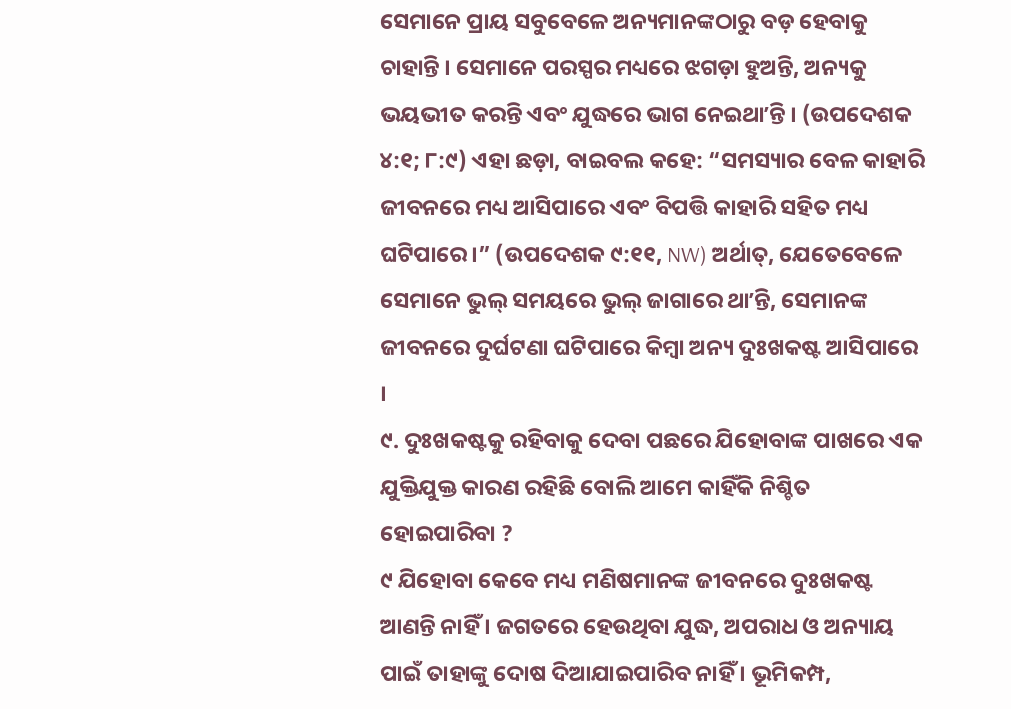ସେମାନେ ପ୍ରାୟ ସବୁବେଳେ ଅନ୍ୟମାନଙ୍କଠାରୁ ବଡ଼ ହେବାକୁ ଚାହାନ୍ତି । ସେମାନେ ପରସ୍ପର ମଧ୍ୟରେ ଝଗଡ଼ା ହୁଅନ୍ତି, ଅନ୍ୟକୁ ଭୟଭୀତ କରନ୍ତି ଏବଂ ଯୁଦ୍ଧରେ ଭାଗ ନେଇଥାʼନ୍ତି । (ଉପଦେଶକ ୪:୧; ୮:୯) ଏହା ଛଡ଼ା, ବାଇବଲ କହେ: “ସମସ୍ୟାର ବେଳ କାହାରି ଜୀବନରେ ମଧ୍ୟ ଆସିପାରେ ଏବଂ ବିପତ୍ତି କାହାରି ସହିତ ମଧ୍ୟ ଘଟିପାରେ ।” (ଉପଦେଶକ ୯:୧୧, NW) ଅର୍ଥାତ୍, ଯେତେବେଳେ ସେମାନେ ଭୁଲ୍ ସମୟରେ ଭୁଲ୍ ଜାଗାରେ ଥାʼନ୍ତି, ସେମାନଙ୍କ ଜୀବନରେ ଦୁର୍ଘଟଣା ଘଟିପାରେ କିମ୍ବା ଅନ୍ୟ ଦୁଃଖକଷ୍ଟ ଆସିପାରେ ।
୯. ଦୁଃଖକଷ୍ଟକୁ ରହିବାକୁ ଦେବା ପଛରେ ଯିହୋବାଙ୍କ ପାଖରେ ଏକ ଯୁକ୍ତିଯୁକ୍ତ କାରଣ ରହିଛି ବୋଲି ଆମେ କାହିଁକି ନିଶ୍ଚିତ ହୋଇପାରିବା ?
୯ ଯିହୋବା କେବେ ମଧ୍ୟ ମଣିଷମାନଙ୍କ ଜୀବନରେ ଦୁଃଖକଷ୍ଟ ଆଣନ୍ତି ନାହିଁ । ଜଗତରେ ହେଉଥିବା ଯୁଦ୍ଧ, ଅପରାଧ ଓ ଅନ୍ୟାୟ ପାଇଁ ତାହାଙ୍କୁ ଦୋଷ ଦିଆଯାଇପାରିବ ନାହିଁ । ଭୂମିକମ୍ପ,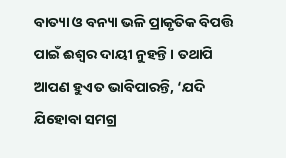ବାତ୍ୟା ଓ ବନ୍ୟା ଭଳି ପ୍ରାକୃତିକ ବିପତ୍ତି ପାଇଁ ଈଶ୍ୱର ଦାୟୀ ନୁହନ୍ତି । ତଥାପି ଆପଣ ହୁଏତ ଭାବିପାରନ୍ତି, ‘ଯଦି ଯିହୋବା ସମଗ୍ର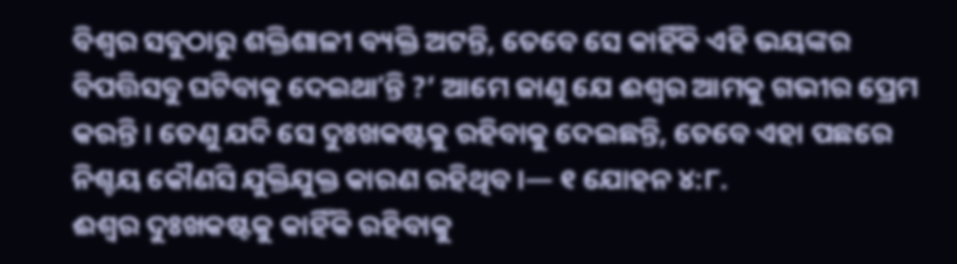ବିଶ୍ୱର ସବୁଠାରୁ ଶକ୍ତିଶାଳୀ ବ୍ୟକ୍ତି ଅଟନ୍ତି, ତେବେ ସେ କାହିଁକି ଏହି ଭୟଙ୍କର ବିପତ୍ତିସବୁ ଘଟିବାକୁ ଦେଇଥାʼନ୍ତି ?’ ଆମେ ଜାଣୁ ଯେ ଈଶ୍ୱର ଆମକୁ ଗଭୀର ପ୍ରେମ କରନ୍ତି । ତେଣୁ ଯଦି ସେ ଦୁଃଖକଷ୍ଟକୁ ରହିବାକୁ ଦେଇଛନ୍ତି, ତେବେ ଏହା ପଛରେ ନିଶ୍ଚୟ କୌଣସି ଯୁକ୍ତିଯୁକ୍ତ କାରଣ ରହିଥିବ ।— ୧ ଯୋହନ ୪:୮.
ଈଶ୍ୱର ଦୁଃଖକଷ୍ଟକୁ କାହିଁକି ରହିବାକୁ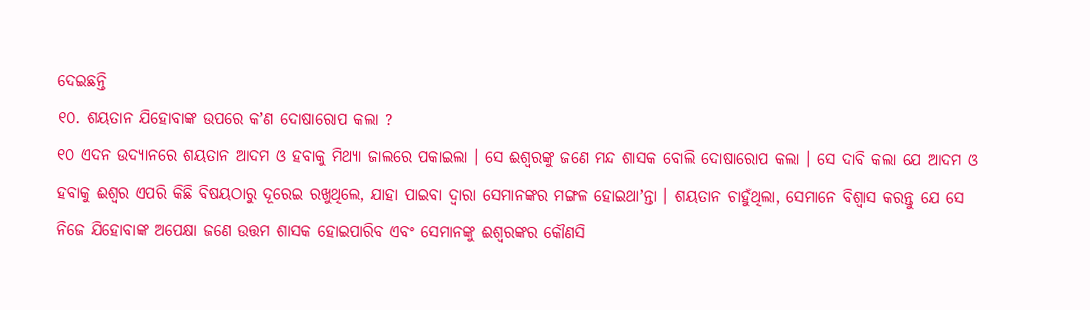ଦେଇଛନ୍ତି
୧୦. ଶୟତାନ ଯିହୋବାଙ୍କ ଉପରେ କʼଣ ଦୋଷାରୋପ କଲା ?
୧୦ ଏଦନ ଉଦ୍ୟାନରେ ଶୟତାନ ଆଦମ ଓ ହବାକୁ ମିଥ୍ୟା ଜାଲରେ ପକାଇଲା । ସେ ଈଶ୍ୱରଙ୍କୁ ଜଣେ ମନ୍ଦ ଶାସକ ବୋଲି ଦୋଷାରୋପ କଲା । ସେ ଦାବି କଲା ଯେ ଆଦମ ଓ ହବାକୁ ଈଶ୍ୱର ଏପରି କିଛି ବିଷୟଠାରୁ ଦୂରେଇ ରଖୁଥିଲେ, ଯାହା ପାଇବା ଦ୍ୱାରା ସେମାନଙ୍କର ମଙ୍ଗଳ ହୋଇଥାʼନ୍ତା । ଶୟତାନ ଚାହୁଁଥିଲା, ସେମାନେ ବିଶ୍ୱାସ କରନ୍ତୁ ଯେ ସେ ନିଜେ ଯିହୋବାଙ୍କ ଅପେକ୍ଷା ଜଣେ ଉତ୍ତମ ଶାସକ ହୋଇପାରିବ ଏବଂ ସେମାନଙ୍କୁ ଈଶ୍ୱରଙ୍କର କୌଣସି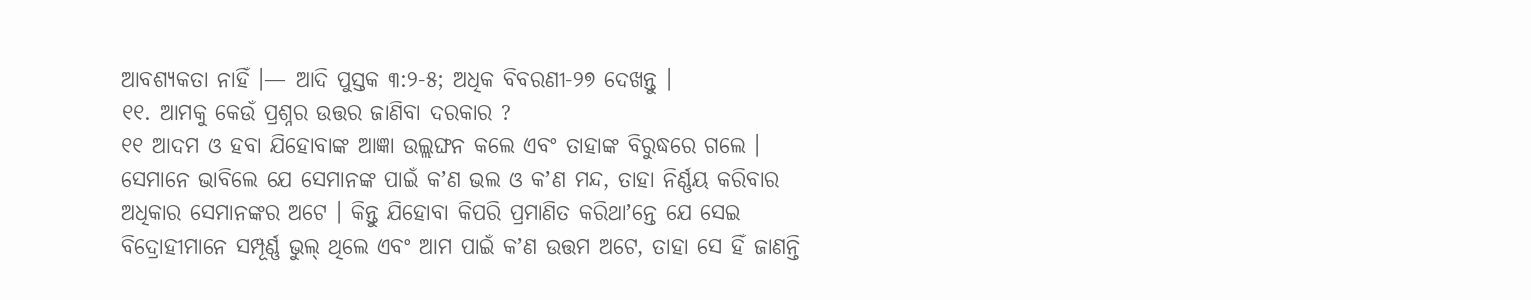ଆବଶ୍ୟକତା ନାହିଁ ।— ଆଦି ପୁସ୍ତକ ୩:୨-୫; ଅଧିକ ବିବରଣୀ-୨୭ ଦେଖନ୍ତୁ ।
୧୧. ଆମକୁ କେଉଁ ପ୍ରଶ୍ନର ଉତ୍ତର ଜାଣିବା ଦରକାର ?
୧୧ ଆଦମ ଓ ହବା ଯିହୋବାଙ୍କ ଆଜ୍ଞା ଉଲ୍ଲଙ୍ଘନ କଲେ ଏବଂ ତାହାଙ୍କ ବିରୁଦ୍ଧରେ ଗଲେ । ସେମାନେ ଭାବିଲେ ଯେ ସେମାନଙ୍କ ପାଇଁ କʼଣ ଭଲ ଓ କʼଣ ମନ୍ଦ, ତାହା ନିର୍ଣ୍ଣୟ କରିବାର ଅଧିକାର ସେମାନଙ୍କର ଅଟେ । କିନ୍ତୁ ଯିହୋବା କିପରି ପ୍ରମାଣିତ କରିଥାʼନ୍ତେ ଯେ ସେଇ ବିଦ୍ରୋହୀମାନେ ସମ୍ପୂର୍ଣ୍ଣ ଭୁଲ୍ ଥିଲେ ଏବଂ ଆମ ପାଇଁ କʼଣ ଉତ୍ତମ ଅଟେ, ତାହା ସେ ହିଁ ଜାଣନ୍ତି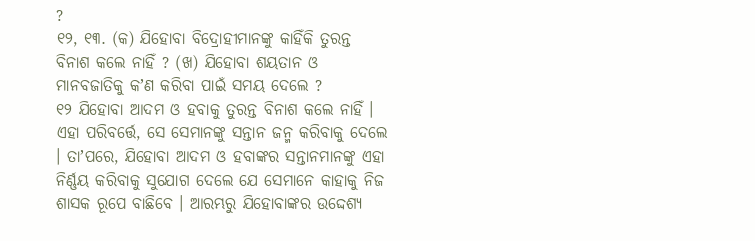?
୧୨, ୧୩. (କ) ଯିହୋବା ବିଦ୍ରୋହୀମାନଙ୍କୁ କାହିଁକି ତୁରନ୍ତ ବିନାଶ କଲେ ନାହିଁ ? (ଖ) ଯିହୋବା ଶୟତାନ ଓ ମାନବଜାତିକୁ କʼଣ କରିବା ପାଇଁ ସମୟ ଦେଲେ ?
୧୨ ଯିହୋବା ଆଦମ ଓ ହବାକୁ ତୁରନ୍ତ ବିନାଶ କଲେ ନାହିଁ । ଏହା ପରିବର୍ତ୍ତେ, ସେ ସେମାନଙ୍କୁ ସନ୍ତାନ ଜନ୍ମ କରିବାକୁ ଦେଲେ । ତାʼପରେ, ଯିହୋବା ଆଦମ ଓ ହବାଙ୍କର ସନ୍ତାନମାନଙ୍କୁ ଏହା ନିର୍ଣ୍ଣୟ କରିବାକୁ ସୁଯୋଗ ଦେଲେ ଯେ ସେମାନେ କାହାକୁ ନିଜ ଶାସକ ରୂପେ ବାଛିବେ । ଆରମ୍ଭରୁ ଯିହୋବାଙ୍କର ଉଦ୍ଦେଶ୍ୟ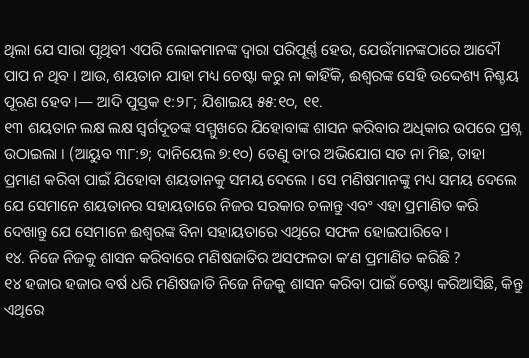ଥିଲା ଯେ ସାରା ପୃଥିବୀ ଏପରି ଲୋକମାନଙ୍କ ଦ୍ୱାରା ପରିପୂର୍ଣ୍ଣ ହେଉ, ଯେଉଁମାନଙ୍କଠାରେ ଆଦୌ ପାପ ନ ଥିବ । ଆଉ, ଶୟତାନ ଯାହା ମଧ୍ୟ ଚେଷ୍ଟା କରୁ ନା କାହିଁକି, ଈଶ୍ୱରଙ୍କ ସେହି ଉଦ୍ଦେଶ୍ୟ ନିଶ୍ଚୟ ପୂରଣ ହେବ ।— ଆଦି ପୁସ୍ତକ ୧:୨୮; ଯିଶାଇୟ ୫୫:୧୦, ୧୧.
୧୩ ଶୟତାନ ଲକ୍ଷ ଲକ୍ଷ ସ୍ୱର୍ଗଦୂତଙ୍କ ସମ୍ମୁଖରେ ଯିହୋବାଙ୍କ ଶାସନ କରିବାର ଅଧିକାର ଉପରେ ପ୍ରଶ୍ନ ଉଠାଇଲା । (ଆୟୁବ ୩୮:୭; ଦାନିୟେଲ ୭:୧୦) ତେଣୁ ତାʼର ଅଭିଯୋଗ ସତ ନା ମିଛ, ତାହା ପ୍ରମାଣ କରିବା ପାଇଁ ଯିହୋବା ଶୟତାନକୁ ସମୟ ଦେଲେ । ସେ ମଣିଷମାନଙ୍କୁ ମଧ୍ୟ ସମୟ ଦେଲେ ଯେ ସେମାନେ ଶୟତାନର ସହାୟତାରେ ନିଜର ସରକାର ଚଳାନ୍ତୁ ଏବଂ ଏହା ପ୍ରମାଣିତ କରି ଦେଖାନ୍ତୁ ଯେ ସେମାନେ ଈଶ୍ୱରଙ୍କ ବିନା ସହାୟତାରେ ଏଥିରେ ସଫଳ ହୋଇପାରିବେ ।
୧୪. ନିଜେ ନିଜକୁ ଶାସନ କରିବାରେ ମଣିଷଜାତିର ଅସଫଳତା କʼଣ ପ୍ରମାଣିତ କରିଛି ?
୧୪ ହଜାର ହଜାର ବର୍ଷ ଧରି ମଣିଷଜାତି ନିଜେ ନିଜକୁ ଶାସନ କରିବା ପାଇଁ ଚେଷ୍ଟା କରିଆସିଛି, କିନ୍ତୁ ଏଥିରେ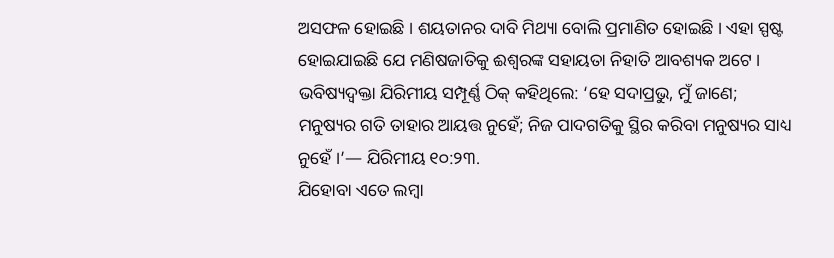ଅସଫଳ ହୋଇଛି । ଶୟତାନର ଦାବି ମିଥ୍ୟା ବୋଲି ପ୍ରମାଣିତ ହୋଇଛି । ଏହା ସ୍ପଷ୍ଟ ହୋଇଯାଇଛି ଯେ ମଣିଷଜାତିକୁ ଈଶ୍ୱରଙ୍କ ସହାୟତା ନିହାତି ଆବଶ୍ୟକ ଅଟେ । ଭବିଷ୍ୟଦ୍ବକ୍ତା ଯିରିମୀୟ ସମ୍ପୂର୍ଣ୍ଣ ଠିକ୍ କହିଥିଲେ: ‘ହେ ସଦାପ୍ରଭୁ, ମୁଁ ଜାଣେ; ମନୁଷ୍ୟର ଗତି ତାହାର ଆୟତ୍ତ ନୁହେଁ; ନିଜ ପାଦଗତିକୁ ସ୍ଥିର କରିବା ମନୁଷ୍ୟର ସାଧ୍ୟ ନୁହେଁ ।’— ଯିରିମୀୟ ୧୦:୨୩.
ଯିହୋବା ଏତେ ଲମ୍ବା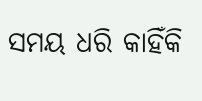ସମୟ ଧରି କାହିଁକି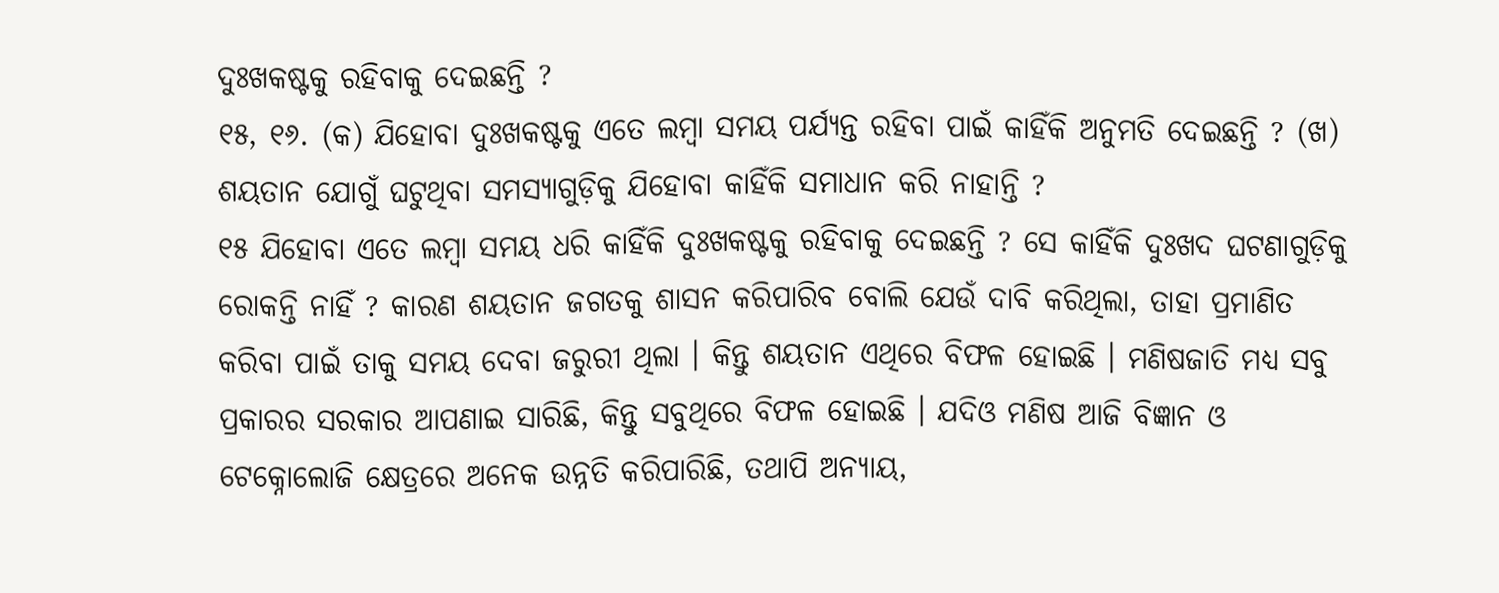ଦୁଃଖକଷ୍ଟକୁ ରହିବାକୁ ଦେଇଛନ୍ତି ?
୧୫, ୧୬. (କ) ଯିହୋବା ଦୁଃଖକଷ୍ଟକୁ ଏତେ ଲମ୍ବା ସମୟ ପର୍ଯ୍ୟନ୍ତ ରହିବା ପାଇଁ କାହିଁକି ଅନୁମତି ଦେଇଛନ୍ତି ? (ଖ) ଶୟତାନ ଯୋଗୁଁ ଘଟୁଥିବା ସମସ୍ୟାଗୁଡ଼ିକୁ ଯିହୋବା କାହିଁକି ସମାଧାନ କରି ନାହାନ୍ତି ?
୧୫ ଯିହୋବା ଏତେ ଲମ୍ବା ସମୟ ଧରି କାହିଁକି ଦୁଃଖକଷ୍ଟକୁ ରହିବାକୁ ଦେଇଛନ୍ତି ? ସେ କାହିଁକି ଦୁଃଖଦ ଘଟଣାଗୁଡ଼ିକୁ ରୋକନ୍ତି ନାହିଁ ? କାରଣ ଶୟତାନ ଜଗତକୁ ଶାସନ କରିପାରିବ ବୋଲି ଯେଉଁ ଦାବି କରିଥିଲା, ତାହା ପ୍ରମାଣିତ କରିବା ପାଇଁ ତାକୁ ସମୟ ଦେବା ଜରୁରୀ ଥିଲା । କିନ୍ତୁ ଶୟତାନ ଏଥିରେ ବିଫଳ ହୋଇଛି । ମଣିଷଜାତି ମଧ୍ୟ ସବୁ ପ୍ରକାରର ସରକାର ଆପଣାଇ ସାରିଛି, କିନ୍ତୁ ସବୁଥିରେ ବିଫଳ ହୋଇଛି । ଯଦିଓ ମଣିଷ ଆଜି ବିଜ୍ଞାନ ଓ ଟେକ୍ନୋଲୋଜି କ୍ଷେତ୍ରରେ ଅନେକ ଉନ୍ନତି କରିପାରିଛି, ତଥାପି ଅନ୍ୟାୟ,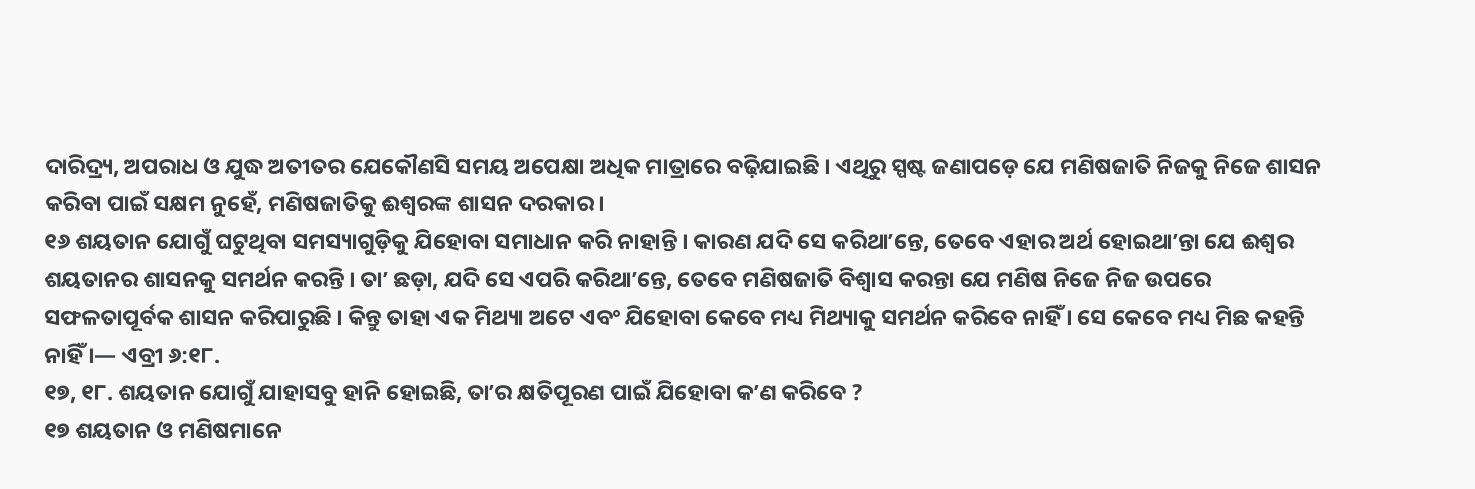ଦାରିଦ୍ର୍ୟ, ଅପରାଧ ଓ ଯୁଦ୍ଧ ଅତୀତର ଯେକୌଣସି ସମୟ ଅପେକ୍ଷା ଅଧିକ ମାତ୍ରାରେ ବଢ଼ିଯାଇଛି । ଏଥିରୁ ସ୍ପଷ୍ଟ ଜଣାପଡ଼େ ଯେ ମଣିଷଜାତି ନିଜକୁ ନିଜେ ଶାସନ କରିବା ପାଇଁ ସକ୍ଷମ ନୁହେଁ, ମଣିଷଜାତିକୁ ଈଶ୍ୱରଙ୍କ ଶାସନ ଦରକାର ।
୧୬ ଶୟତାନ ଯୋଗୁଁ ଘଟୁଥିବା ସମସ୍ୟାଗୁଡ଼ିକୁ ଯିହୋବା ସମାଧାନ କରି ନାହାନ୍ତି । କାରଣ ଯଦି ସେ କରିଥାʼନ୍ତେ, ତେବେ ଏହାର ଅର୍ଥ ହୋଇଥାʼନ୍ତା ଯେ ଈଶ୍ୱର ଶୟତାନର ଶାସନକୁ ସମର୍ଥନ କରନ୍ତି । ତାʼ ଛଡ଼ା, ଯଦି ସେ ଏପରି କରିଥାʼନ୍ତେ, ତେବେ ମଣିଷଜାତି ବିଶ୍ୱାସ କରନ୍ତା ଯେ ମଣିଷ ନିଜେ ନିଜ ଉପରେ ସଫଳତାପୂର୍ବକ ଶାସନ କରିପାରୁଛି । କିନ୍ତୁ ତାହା ଏକ ମିଥ୍ୟା ଅଟେ ଏବଂ ଯିହୋବା କେବେ ମଧ୍ୟ ମିଥ୍ୟାକୁ ସମର୍ଥନ କରିବେ ନାହିଁ । ସେ କେବେ ମଧ୍ୟ ମିଛ କହନ୍ତି ନାହିଁ ।— ଏବ୍ରୀ ୬:୧୮.
୧୭, ୧୮. ଶୟତାନ ଯୋଗୁଁ ଯାହାସବୁ ହାନି ହୋଇଛି, ତାʼର କ୍ଷତିପୂରଣ ପାଇଁ ଯିହୋବା କʼଣ କରିବେ ?
୧୭ ଶୟତାନ ଓ ମଣିଷମାନେ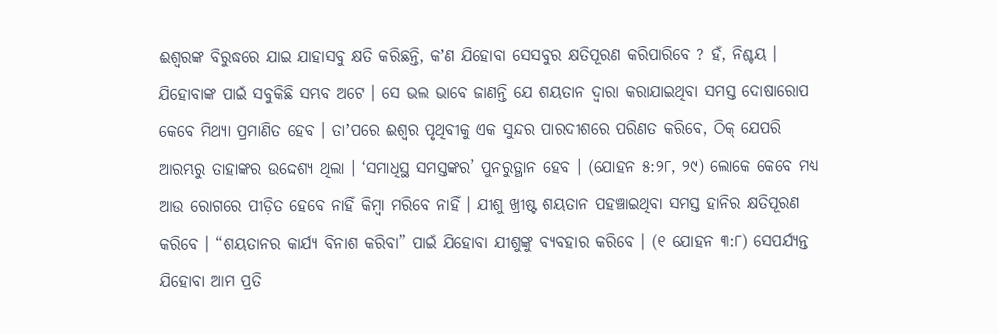ଈଶ୍ୱରଙ୍କ ବିରୁଦ୍ଧରେ ଯାଇ ଯାହାସବୁ କ୍ଷତି କରିଛନ୍ତି, କʼଣ ଯିହୋବା ସେସବୁର କ୍ଷତିପୂରଣ କରିପାରିବେ ? ହଁ, ନିଶ୍ଚୟ । ଯିହୋବାଙ୍କ ପାଇଁ ସବୁକିଛି ସମ୍ଭବ ଅଟେ । ସେ ଭଲ ଭାବେ ଜାଣନ୍ତି ଯେ ଶୟତାନ ଦ୍ୱାରା କରାଯାଇଥିବା ସମସ୍ତ ଦୋଷାରୋପ କେବେ ମିଥ୍ୟା ପ୍ରମାଣିତ ହେବ । ତାʼପରେ ଈଶ୍ୱର ପୃଥିବୀକୁ ଏକ ସୁନ୍ଦର ପାରଦୀଶରେ ପରିଣତ କରିବେ, ଠିକ୍ ଯେପରି ଆରମ୍ଭରୁ ତାହାଙ୍କର ଉଦ୍ଦେଶ୍ୟ ଥିଲା । ‘ସମାଧିସ୍ଥ ସମସ୍ତଙ୍କର’ ପୁନରୁତ୍ଥାନ ହେବ । (ଯୋହନ ୫:୨୮, ୨୯) ଲୋକେ କେବେ ମଧ୍ୟ ଆଉ ରୋଗରେ ପୀଡ଼ିତ ହେବେ ନାହିଁ କିମ୍ବା ମରିବେ ନାହିଁ । ଯୀଶୁ ଖ୍ରୀଷ୍ଟ ଶୟତାନ ପହଞ୍ଚାଇଥିବା ସମସ୍ତ ହାନିର କ୍ଷତିପୂରଣ କରିବେ । “ଶୟତାନର କାର୍ଯ୍ୟ ବିନାଶ କରିବା” ପାଇଁ ଯିହୋବା ଯୀଶୁଙ୍କୁ ବ୍ୟବହାର କରିବେ । (୧ ଯୋହନ ୩:୮) ସେପର୍ଯ୍ୟନ୍ତ ଯିହୋବା ଆମ ପ୍ରତି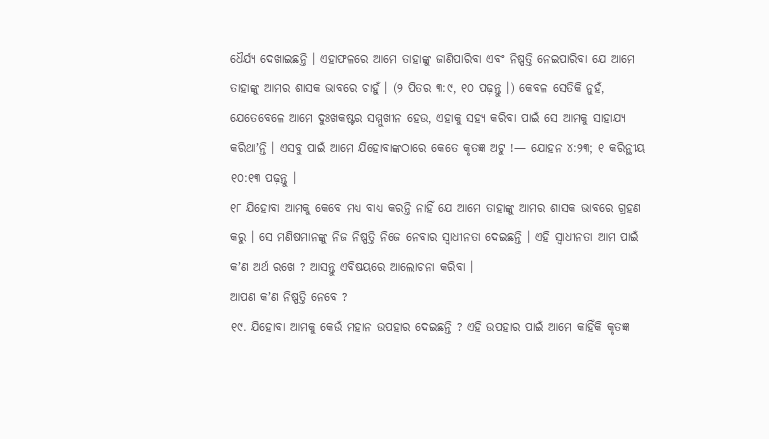ଧୈର୍ଯ୍ୟ ଦେଖାଇଛନ୍ତି । ଏହାଫଳରେ ଆମେ ତାହାଙ୍କୁ ଜାଣିପାରିବା ଏବଂ ନିଷ୍ପତ୍ତି ନେଇପାରିବା ଯେ ଆମେ ତାହାଙ୍କୁ ଆମର ଶାସକ ଭାବରେ ଚାହୁଁ । (୨ ପିତର ୩:୯, ୧୦ ପଢ଼ନ୍ତୁ ।) କେବଳ ସେତିକି ନୁହଁ, ଯେତେବେଳେ ଆମେ ଦୁଃଖକଷ୍ଟର ସମ୍ମୁଖୀନ ହେଉ, ଏହାକୁ ସହ୍ୟ କରିବା ପାଇଁ ସେ ଆମକୁ ସାହାଯ୍ୟ କରିଥାʼନ୍ତି । ଏସବୁ ପାଇଁ ଆମେ ଯିହୋବାଙ୍କଠାରେ କେତେ କୃତଜ୍ଞ ଅଟୁ !— ଯୋହନ ୪:୨୩; ୧ କରିନ୍ଥୀୟ ୧୦:୧୩ ପଢ଼ନ୍ତୁ ।
୧୮ ଯିହୋବା ଆମକୁ କେବେ ମଧ୍ୟ ବାଧ୍ୟ କରନ୍ତି ନାହିଁ ଯେ ଆମେ ତାହାଙ୍କୁ ଆମର ଶାସକ ଭାବରେ ଗ୍ରହଣ କରୁ । ସେ ମଣିଷମାନଙ୍କୁ ନିଜ ନିଷ୍ପତ୍ତି ନିଜେ ନେବାର ସ୍ୱାଧୀନତା ଦେଇଛନ୍ତି । ଏହି ସ୍ୱାଧୀନତା ଆମ ପାଇଁ କʼଣ ଅର୍ଥ ରଖେ ? ଆସନ୍ତୁ ଏବିଷୟରେ ଆଲୋଚନା କରିବା ।
ଆପଣ କʼଣ ନିଷ୍ପତ୍ତି ନେବେ ?
୧୯. ଯିହୋବା ଆମକୁ କେଉଁ ମହାନ ଉପହାର ଦେଇଛନ୍ତି ? ଏହି ଉପହାର ପାଇଁ ଆମେ କାହିଁକି କୃତଜ୍ଞ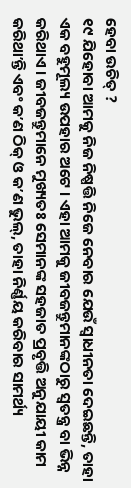ହେବା ଉଚିତ୍ ?
୧୯ ଯିହୋବା ଆମକୁ ନିଜ ନିଷ୍ପତ୍ତି ନିଜେ ନେବାର ଯେଉଁ ସ୍ୱାଧୀନତା ଦେଇଛନ୍ତି, ତାହା ଏକ ବହୁମୂଲ୍ୟ ଉପହାର ଅଟେ । ଏହା ଆମକୁ ଜୀବଜନ୍ତୁମାନଙ୍କଠାରୁ ସ୍ୱତନ୍ତ୍ର ବା ଭିନ୍ନ କରିଥାଏ । ଜୀବଜନ୍ତୁମାନେ ମୁଖ୍ୟତଃ ସେମାନଙ୍କ ସହଜାତ ପ୍ରବୃତ୍ତି ଅନୁଯାୟୀ କାମ କରିଥାʼନ୍ତି ଏବଂ କʼଣ ଠିକ୍ ଓ କʼଣ ଭୁଲ୍, ତାହା ନିର୍ଣ୍ଣୟ କରିବାର ସାମର୍ଥ୍ୟ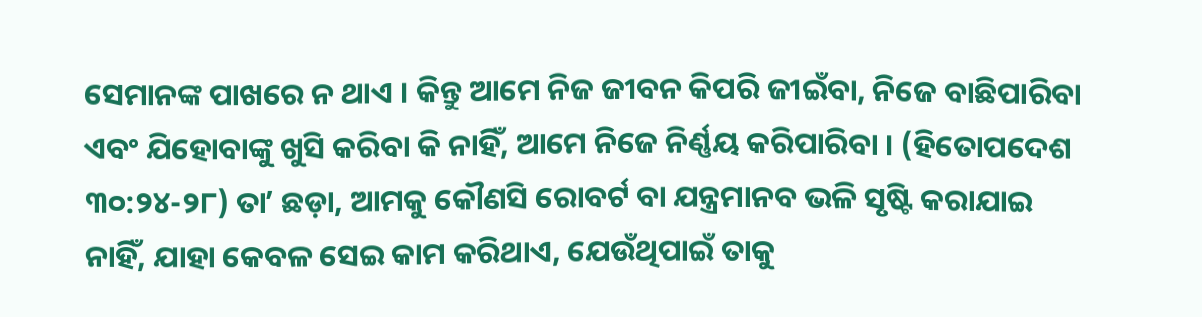ସେମାନଙ୍କ ପାଖରେ ନ ଥାଏ । କିନ୍ତୁ ଆମେ ନିଜ ଜୀବନ କିପରି ଜୀଇଁବା, ନିଜେ ବାଛିପାରିବା ଏବଂ ଯିହୋବାଙ୍କୁ ଖୁସି କରିବା କି ନାହିଁ, ଆମେ ନିଜେ ନିର୍ଣ୍ଣୟ କରିପାରିବା । (ହିତୋପଦେଶ ୩୦:୨୪-୨୮) ତାʼ ଛଡ଼ା, ଆମକୁ କୌଣସି ରୋବର୍ଟ ବା ଯନ୍ତ୍ରମାନବ ଭଳି ସୃଷ୍ଟି କରାଯାଇ ନାହିଁ, ଯାହା କେବଳ ସେଇ କାମ କରିଥାଏ, ଯେଉଁଥିପାଇଁ ତାକୁ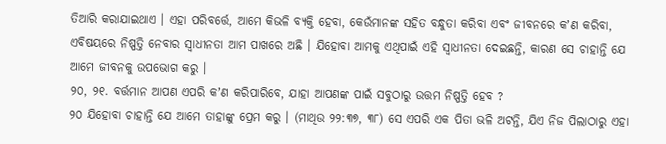ତିଆରି କରାଯାଇଥାଏ । ଏହା ପରିବର୍ତ୍ତେ, ଆମେ କିଭଳି ବ୍ୟକ୍ତି ହେବା, କେଉଁମାନଙ୍କ ସହିତ ବନ୍ଧୁତା କରିବା ଏବଂ ଜୀବନରେ କʼଣ କରିବା, ଏବିଷୟରେ ନିଷ୍ପତ୍ତି ନେବାର ସ୍ୱାଧୀନତା ଆମ ପାଖରେ ଅଛି । ଯିହୋବା ଆମକୁ ଏଥିପାଇଁ ଏହି ସ୍ୱାଧୀନତା ଦେଇଛନ୍ତି, କାରଣ ସେ ଚାହାନ୍ତି ଯେ ଆମେ ଜୀବନକୁ ଉପଭୋଗ କରୁ ।
୨୦, ୨୧. ବର୍ତ୍ତମାନ ଆପଣ ଏପରି କʼଣ କରିପାରିବେ, ଯାହା ଆପଣଙ୍କ ପାଇଁ ସବୁଠାରୁ ଉତ୍ତମ ନିଷ୍ପତ୍ତି ହେବ ?
୨୦ ଯିହୋବା ଚାହାନ୍ତି ଯେ ଆମେ ତାହାଙ୍କୁ ପ୍ରେମ କରୁ । (ମାଥିଉ ୨୨:୩୭, ୩୮) ସେ ଏପରି ଏକ ପିତା ଭଳି ଅଟନ୍ତି, ଯିଏ ନିଜ ପିଲାଠାରୁ ଏହା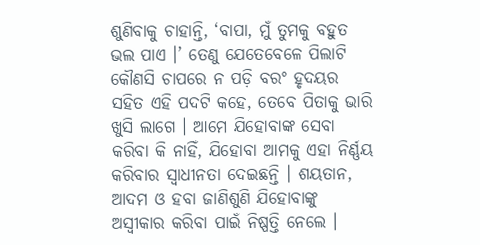ଶୁଣିବାକୁ ଚାହାନ୍ତି, ‘ବାପା, ମୁଁ ତୁମକୁ ବହୁତ ଭଲ ପାଏ ।’ ତେଣୁ ଯେତେବେଳେ ପିଲାଟି କୌଣସି ଚାପରେ ନ ପଡ଼ି ବରଂ ହୃଦୟର ସହିତ ଏହି ପଦଟି କହେ, ତେବେ ପିତାକୁ ଭାରି ଖୁସି ଲାଗେ । ଆମେ ଯିହୋବାଙ୍କ ସେବା କରିବା କି ନାହିଁ, ଯିହୋବା ଆମକୁ ଏହା ନିର୍ଣ୍ଣୟ କରିବାର ସ୍ୱାଧୀନତା ଦେଇଛନ୍ତି । ଶୟତାନ, ଆଦମ ଓ ହବା ଜାଣିଶୁଣି ଯିହୋବାଙ୍କୁ ଅସ୍ୱୀକାର କରିବା ପାଇଁ ନିଷ୍ପତ୍ତି ନେଲେ ।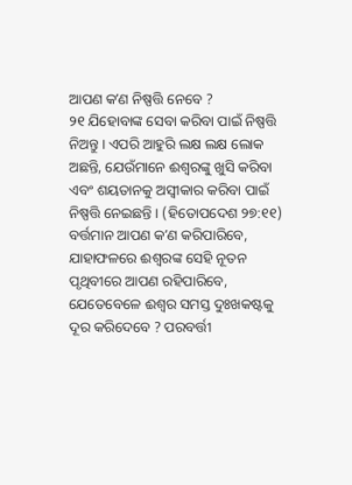ଆପଣ କʼଣ ନିଷ୍ପତ୍ତି ନେବେ ?
୨୧ ଯିହୋବାଙ୍କ ସେବା କରିବା ପାଇଁ ନିଷ୍ପତ୍ତି ନିଅନ୍ତୁ । ଏପରି ଆହୁରି ଲକ୍ଷ ଲକ୍ଷ ଲୋକ ଅଛନ୍ତି, ଯେଉଁମାନେ ଈଶ୍ୱରଙ୍କୁ ଖୁସି କରିବା ଏବଂ ଶୟତାନକୁ ଅସ୍ୱୀକାର କରିବା ପାଇଁ ନିଷ୍ପତ୍ତି ନେଇଛନ୍ତି । (ହିତୋପଦେଶ ୨୭:୧୧) ବର୍ତ୍ତମାନ ଆପଣ କʼଣ କରିପାରିବେ, ଯାହାଫଳରେ ଈଶ୍ୱରଙ୍କ ସେହି ନୂତନ ପୃଥିବୀରେ ଆପଣ ରହିପାରିବେ, ଯେତେବେଳେ ଈଶ୍ୱର ସମସ୍ତ ଦୁଃଖକଷ୍ଟକୁ ଦୂର କରିଦେବେ ? ପରବର୍ତ୍ତୀ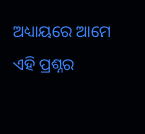ଅଧ୍ୟାୟରେ ଆମେ ଏହି ପ୍ରଶ୍ନର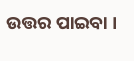ଉତ୍ତର ପାଇବା ।